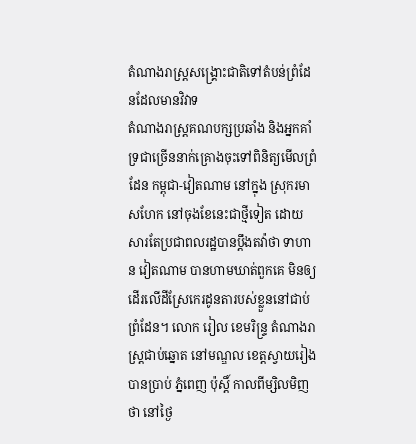តំណាងរាស្ត្រសង្គ្រោះជាតិទៅតំបន់ព្រំដែនដែលមានវិវាទ
តំណាងរាស្រ្តគណបក្សប្រឆាំង និងអ្នកគាំទ្រជាច្រើននាក់គ្រោងចុះទៅពិនិត្យមើលព្រំដែន កម្ពុជា-វៀតណាម នៅក្នុង ស្រុករមាសហែក នៅចុងខែនេះជាថ្មីទៀត ដោយសារតែប្រជាពលរដ្ឋបានប្តឹងតវ៉ាថា ទាហាន វៀតណាម បានហាមឃាត់ពួកគេ មិនឲ្យដើរលើដីស្រែកេរដូនតារបស់ខ្លួននៅជាប់ព្រំដែន។ លោក រៀល ខេមរិន្ទ្រ តំណាងរាស្រ្តជាប់ឆ្នោត នៅមណ្ឌល ខេត្តស្វាយរៀង បានប្រាប់ ភ្នំពេញ ប៉ុស្តិ៍ កាលពីម្សិលមិញថា នៅថ្ងៃ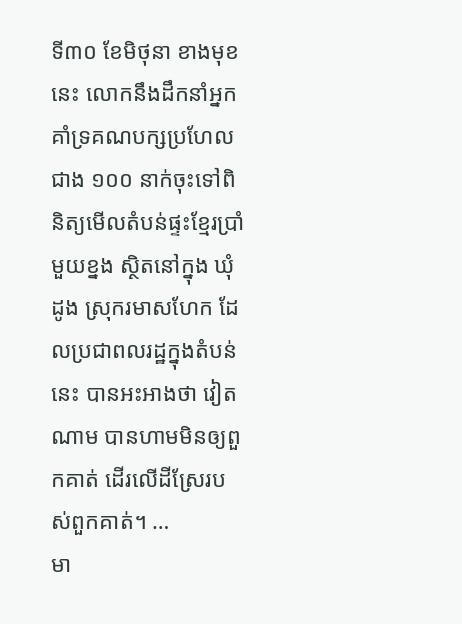ទី៣០ ខែមិថុនា ខាងមុខនេះ លោកនឹងដឹកនាំអ្នកគាំទ្រគណបក្សប្រហែលជាង ១០០ នាក់ចុះទៅពិនិត្យមើលតំបន់ផ្ទះខ្មែរប្រាំមួយខ្នង ស្ថិតនៅក្នុង ឃុំដូង ស្រុករមាសហែក ដែលប្រជាពលរដ្ឋក្នុងតំបន់នេះ បានអះអាងថា វៀតណាម បានហាមមិនឲ្យពួកគាត់ ដើរលើដីស្រែរបស់ពួកគាត់។ …
មា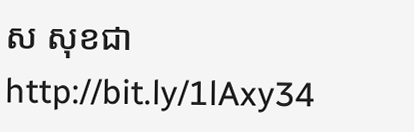ស សុខជា
http://bit.ly/1lAxy34